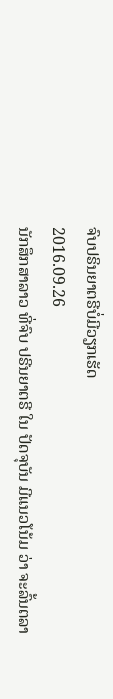ຈົບປຣິນຍາຕຣີບໍ່ມີວຽກເຮັດ
2016.09.26
ນັກສຶກສາລາວ ທີ່ຈົບ ປຣີນຍາຕຣີ ໃນ ປັດຈຸບັນ ມີແນວໂນ້ມ ວ່າ ຈະລົ້ນຕລາ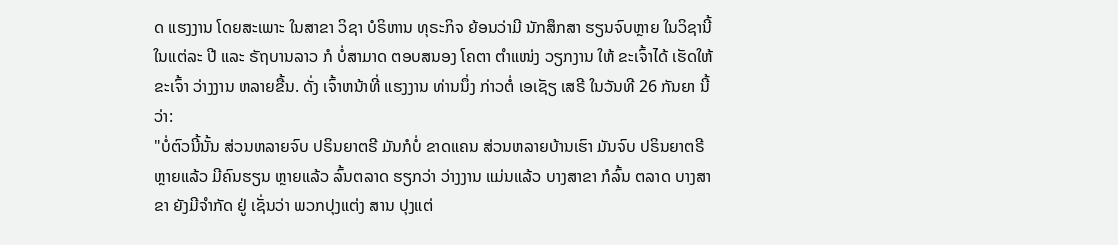ດ ແຮງງານ ໂດຍສະເພາະ ໃນສາຂາ ວິຊາ ບໍຣິຫານ ທຸຣະກິຈ ຍ້ອນວ່າມີ ນັກສຶກສາ ຮຽນຈົບຫຼາຍ ໃນວິຊານີ້ ໃນແຕ່ລະ ປີ ແລະ ຣັຖບານລາວ ກໍ ບໍ່ສາມາດ ຕອບສນອງ ໂຄຕາ ຕຳແໜ່ງ ວຽກງານ ໃຫ້ ຂະເຈົ້າໄດ້ ເຮັດໃຫ້ ຂະເຈົ້າ ວ່າງງານ ຫລາຍຂື້ນ. ດັ່ງ ເຈົ້າຫນ້າທີ່ ແຮງງານ ທ່ານນຶ່ງ ກ່າວຕໍ່ ເອເຊັຽ ເສຣີ ໃນວັນທີ 26 ກັນຍາ ນີ້ວ່າ:
"ບໍ່ຕົວນີ້ນັ້ນ ສ່ວນຫລາຍຈົບ ປຣິນຍາຕຣີ ມັນກໍບໍ່ ຂາດແຄນ ສ່ວນຫລາຍບ້ານເຮົາ ມັນຈົບ ປຣິນຍາຕຣີ ຫຼາຍແລ້ວ ມີຄົນຮຽນ ຫຼາຍແລ້ວ ລົ້ນຕລາດ ຮຽກວ່າ ວ່າງງານ ແມ່ນແລ້ວ ບາງສາຂາ ກໍລົ້ນ ຕລາດ ບາງສາຂາ ຍັງມີຈຳກັດ ຢູ່ ເຊັ່ນວ່າ ພວກປຸງແຕ່ງ ສານ ປຸງແຕ່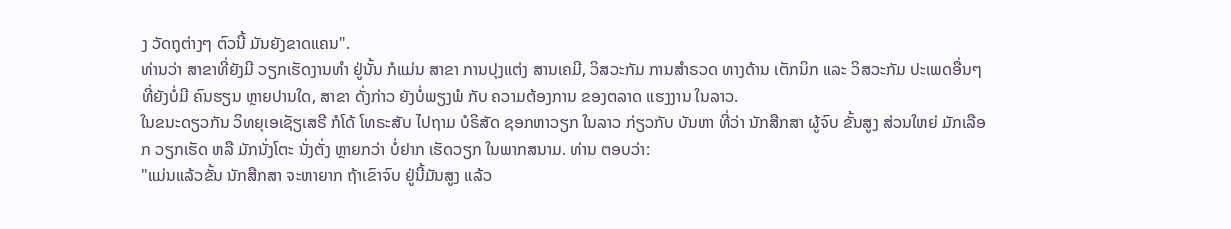ງ ວັດຖຸຕ່າງໆ ຕົວນີ້ ມັນຍັງຂາດແຄນ".
ທ່ານວ່າ ສາຂາທີ່ຍັງມີ ວຽກເຮັດງານທຳ ຢູ່ນັ້ນ ກໍແມ່ນ ສາຂາ ການປຸງແຕ່ງ ສານເຄມີ, ວິສວະກັມ ການສຳຣວດ ທາງດ້ານ ເຕັກນິກ ແລະ ວິສວະກັມ ປະເພດອື່ນໆ ທີ່ຍັງບໍ່ມີ ຄົນຮຽນ ຫຼາຍປານໃດ, ສາຂາ ດັ່ງກ່າວ ຍັງບໍ່ພຽງພໍ ກັບ ຄວາມຕ້ອງການ ຂອງຕລາດ ແຮງງານ ໃນລາວ.
ໃນຂນະດຽວກັນ ວິທຍຸເອເຊັຽເສຣີ ກໍໂດ້ ໂທຣະສັບ ໄປຖາມ ບໍຣິສັດ ຊອກຫາວຽກ ໃນລາວ ກ່ຽວກັບ ບັນຫາ ທີ່ວ່າ ນັກສືກສາ ຜູ້ຈົບ ຂັ້ນສູງ ສ່ວນໃຫຍ່ ມັກເລືອກ ວຽກເຮັດ ຫລື ມັກນັ່ງໂຕະ ນັ່ງຕັ່ງ ຫຼາຍກວ່າ ບໍ່ຢາກ ເຮັດວຽກ ໃນພາກສນາມ. ທ່ານ ຕອບວ່າ:
"ແມ່ນແລ້ວຂັ້ນ ນັກສືກສາ ຈະຫາຍາກ ຖ້າເຂົາຈົບ ຢູ່ນີ້ມັນສູງ ແລ້ວ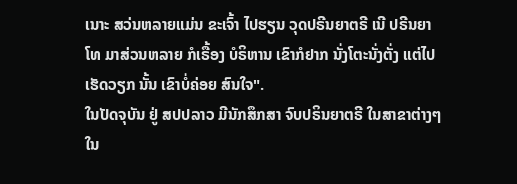ເນາະ ສວ່ນຫລາຍແມ່ນ ຂະເຈົ້າ ໄປຮຽນ ວຸດປຣີນຍາຕຣີ ເນີ ປຣີນຍາໂທ ມາສ່ວນຫລາຍ ກໍເຣື້ອງ ບໍຣິຫານ ເຂົາກໍຢາກ ນັ່ງໂຕະນັ່ງຕັ່ງ ແຕ່ໄປເຮັດວຽກ ນັ້ນ ເຂົາບໍ່ຄ່ອຍ ສົນໃຈ".
ໃນປັດຈຸບັນ ຢູ່ ສປປລາວ ມີນັກສຶກສາ ຈົບປຣິນຍາຕຣີ ໃນສາຂາຕ່າງໆ ໃນ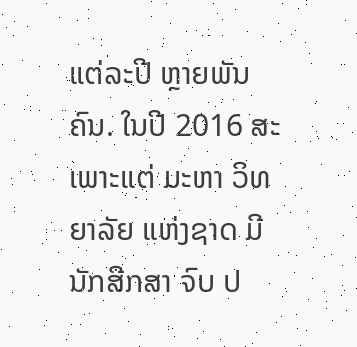ແຕ່ລະປີ ຫຼາຍພັນຄົນ. ໃນປີ 2016 ສະເພາະແຕ່ ມະຫາ ວິທຍາລັຍ ແຫ່ງຊາດ ມີນັກສືກສາ ຈົບ ປ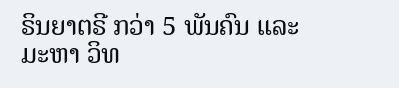ຣິນຍາຕຣີ ກວ່າ 5 ພັນຄົນ ແລະ ມະຫາ ວິທ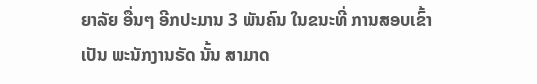ຍາລັຍ ອື່ນໆ ອີກປະມານ 3 ພັນຄົນ ໃນຂນະທີ່ ການສອບເຂົ້າ ເປັນ ພະນັກງານຣັດ ນັ້ນ ສາມາດ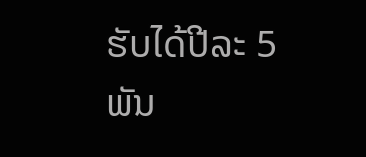ຮັບໄດ້ປີລະ 5 ພັນ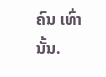ຄົນ ເທົ່ານັ້ນ.